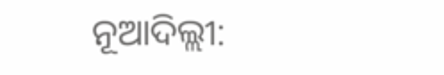ନୂଆଦିଲ୍ଲୀ: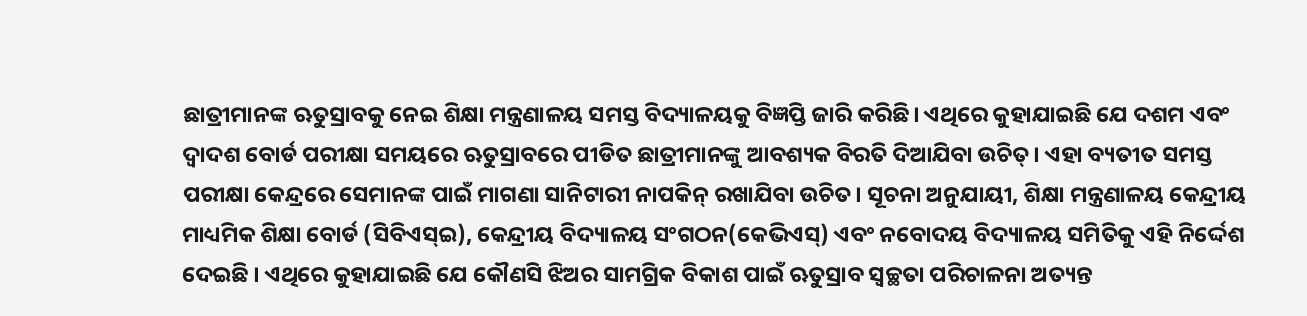ଛାତ୍ରୀମାନଙ୍କ ଋତୁସ୍ରାବକୁ ନେଇ ଶିକ୍ଷା ମନ୍ତ୍ରଣାଳୟ ସମସ୍ତ ବିଦ୍ୟାଳୟକୁ ବିଜ୍ଞପ୍ତି ଜାରି କରିଛି। ଏଥିରେ କୁହାଯାଇଛି ଯେ ଦଶମ ଏବଂ ଦ୍ୱାଦଶ ବୋର୍ଡ ପରୀକ୍ଷା ସମୟରେ ଋତୁସ୍ରାବରେ ପୀଡିତ ଛାତ୍ରୀମାନଙ୍କୁ ଆବଶ୍ୟକ ବିରତି ଦିଆଯିବା ଉଚିତ୍। ଏହା ବ୍ୟତୀତ ସମସ୍ତ ପରୀକ୍ଷା କେନ୍ଦ୍ରରେ ସେମାନଙ୍କ ପାଇଁ ମାଗଣା ସାନିଟାରୀ ନାପକିନ୍ ରଖାଯିବା ଉଚିତ। ସୂଚନା ଅନୁଯାୟୀ, ଶିକ୍ଷା ମନ୍ତ୍ରଣାଳୟ କେନ୍ଦ୍ରୀୟ ମାଧ୍ୟମିକ ଶିକ୍ଷା ବୋର୍ଡ (ସିବିଏସ୍ଇ), କେନ୍ଦ୍ରୀୟ ବିଦ୍ୟାଳୟ ସଂଗଠନ(କେଭିଏସ୍) ଏବଂ ନବୋଦୟ ବିଦ୍ୟାଳୟ ସମିତିକୁ ଏହି ନିର୍ଦ୍ଦେଶ ଦେଇଛି । ଏଥିରେ କୁହାଯାଇଛି ଯେ କୌଣସି ଝିଅର ସାମଗ୍ରିକ ବିକାଶ ପାଇଁ ଋତୁସ୍ରାବ ସ୍ୱଚ୍ଛତା ପରିଚାଳନା ଅତ୍ୟନ୍ତ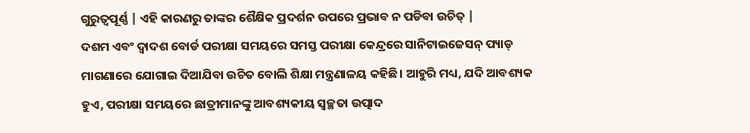ଗୁରୁତ୍ୱପୂର୍ଣ୍ଣ | ଏହି କାରଣରୁ ତାଙ୍କର ଶୈକ୍ଷିକ ପ୍ରଦର୍ଶନ ଉପରେ ପ୍ରଭାବ ନ ପଡିବା ଉଚିତ୍ |
ଦଶମ ଏବଂ ଦ୍ୱାଦଶ ବୋର୍ଡ ପରୀକ୍ଷା ସମୟରେ ସମସ୍ତ ପରୀକ୍ଷା କେନ୍ଦ୍ରରେ ସାନିଟାଇଜେସନ୍ ପ୍ୟାଡ୍ ମାଗଣାରେ ଯୋଗାଇ ଦିଆଯିବା ଉଚିତ ବୋଲି ଶିକ୍ଷା ମନ୍ତ୍ରଣାଳୟ କହିଛି। ଆହୁରି ମଧ୍ୟ, ଯଦି ଆବଶ୍ୟକ ହୁଏ, ପରୀକ୍ଷା ସମୟରେ ଛାତ୍ରୀମାନଙ୍କୁ ଆବଶ୍ୟକୀୟ ସ୍ୱଚ୍ଛତା ଉତ୍ପାଦ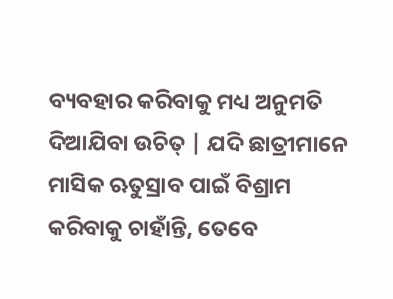ବ୍ୟବହାର କରିବାକୁ ମଧ୍ୟ ଅନୁମତି ଦିଆଯିବା ଉଚିତ୍ | ଯଦି ଛାତ୍ରୀମାନେ ମାସିକ ଋତୁସ୍ରାବ ପାଇଁ ବିଶ୍ରାମ କରିବାକୁ ଚାହାଁନ୍ତି, ତେବେ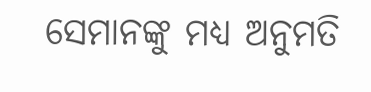ସେମାନଙ୍କୁ ମଧ୍ୟ ଅନୁମତି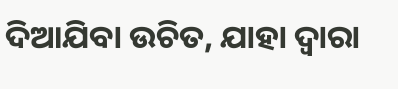ଦିଆଯିବା ଉଚିତ, ଯାହା ଦ୍ୱାରା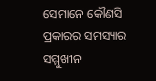ସେମାନେ କୌଣସି ପ୍ରକାରର ସମସ୍ୟାର ସମ୍ମୁଖୀନ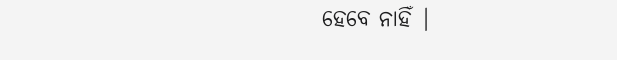ହେବେ ନାହିଁ |